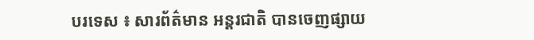បរទេស ៖ សារព័ត៌មាន អន្តរជាតិ បានចេញផ្សាយ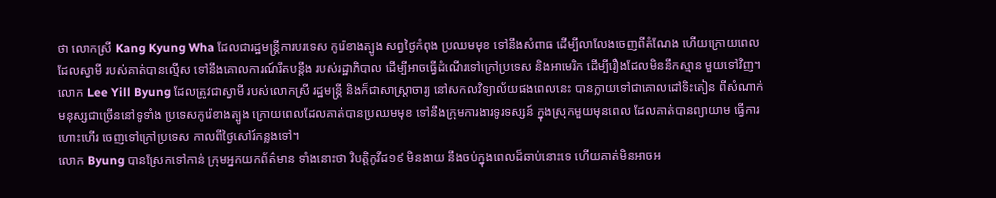ថា លោកស្រី Kang Kyung Wha ដែលជារដ្ឋមន្ត្រីការបរទេស កូរ៉េខាងត្បូង សព្វថ្ងៃកំពុង ប្រឈមមុខ ទៅនឹងសំពាធ ដើម្បីលាលែងចេញពីតំណែង ហើយក្រោយពេលដែលស្វាមី របស់គាត់បានល្មើស ទៅនឹងគោលការណ៍រឹតបន្តឹង របស់រដ្ឋាភិបាល ដើម្បីអាចធ្វើដំណើរទៅក្រៅប្រទេស និងអាមេរិក ដើម្បីរឿងដែលមិននឹកស្មាន មួយទៅវិញ។
លោក Lee Yill Byung ដែលត្រូវជាស្វាមី របស់លោកស្រី រដ្ឋមន្ត្រី និងក៏ជាសាស្ត្រាចារ្យ នៅសកលវិទ្យាល័យផងពេលនេះ បានក្លាយទៅជាគោលដៅទិះតៀន ពីសំណាក់មនុស្សជាច្រើននៅទូទាំង ប្រទេសកូរ៉េខាងត្បូង ក្រោយពេលដែលគាត់បានប្រឈមមុខ ទៅនឹងក្រុមការងារទូរទស្សន៍ ក្នុងស្រុកមួយមុនពេល ដែលគាត់បានព្យាយាម ធ្វើការហោះហើរ ចេញទៅក្រៅប្រទេស កាលពីថ្ងៃសៅរ៍កន្លងទៅ។
លោក Byung បានស្រែកទៅកាន់ ក្រុមអ្នកយកព័ត៌មាន ទាំងនោះថា វិបត្តិកូវីដ១៩ មិនងាយ នឹងចប់ក្នុងពេលដ៏ឆាប់នោះទេ ហើយគាត់មិនអាចអ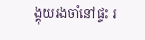ង្គុយរងចាំនៅផ្ទះ រ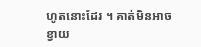ហូតនោះដែរ ។ គាត់មិនអាចខ្វាយ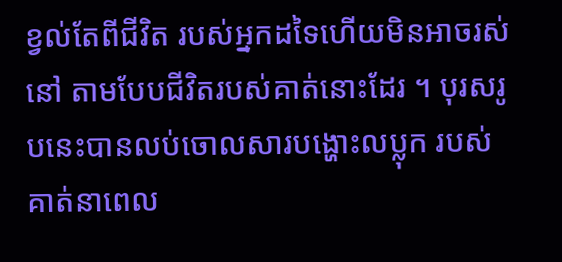ខ្វល់តែពីជីវិត របស់អ្នកដទៃហើយមិនអាចរស់នៅ តាមបែបជីវិតរបស់គាត់នោះដែរ ។ បុរសរូបនេះបានលប់ចោលសារបង្ហោះលប្លុក របស់គាត់នាពេល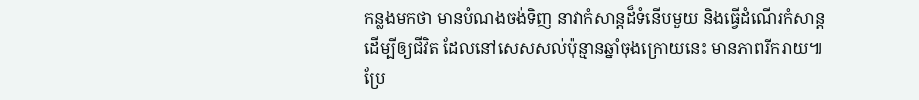កន្លងមកថា មានបំណងចង់ទិញ នាវាកំសាន្តដ៏ទំនើបមួយ និងធ្វើដំណើរកំសាន្តដើម្បីឲ្យជីវិត ដែលនៅសេសសល់ប៉ុន្មានឆ្នាំចុងក្រោយនេះ មានភាពរីករាយ៕
ប្រែ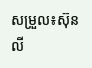សម្រួល៖ស៊ុនលី